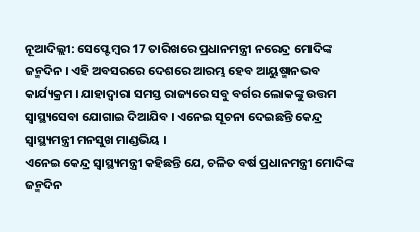ନୂଆଦିଲ୍ଲୀ: ସେପ୍ଟେମ୍ବର 17 ତାରିଖରେ ପ୍ରଧାନମନ୍ତ୍ରୀ ନରେନ୍ଦ୍ର ମୋଦିଙ୍କ ଜନ୍ମଦିନ । ଏହି ଅବସରରେ ଦେଶରେ ଆରମ୍ଭ ହେବ ଆୟୁଷ୍ମାନଭବ କାର୍ଯ୍ୟକ୍ରମ । ଯାହାଦ୍ବାରା ସମସ୍ତ ରାଜ୍ୟରେ ସବୁ ବର୍ଗର ଲୋକଙ୍କୁ ଉତ୍ତମ ସ୍ବାସ୍ଥ୍ୟସେବା ଯୋଗାଇ ଦିଆଯିବ । ଏନେଇ ସୂଚନା ଦେଇଛନ୍ତି କେନ୍ଦ୍ର ସ୍ବାସ୍ଥ୍ୟମନ୍ତ୍ରୀ ମନସୁଖ ମାଣ୍ଡଭିୟ ।
ଏନେଇ କେନ୍ଦ୍ର ସ୍ବାସ୍ଥ୍ୟମନ୍ତ୍ରୀ କହିଛନ୍ତି ଯେ, ଚଳିତ ବର୍ଷ ପ୍ରଧାନମନ୍ତ୍ରୀ ମୋଦିଙ୍କ ଜନ୍ମଦିନ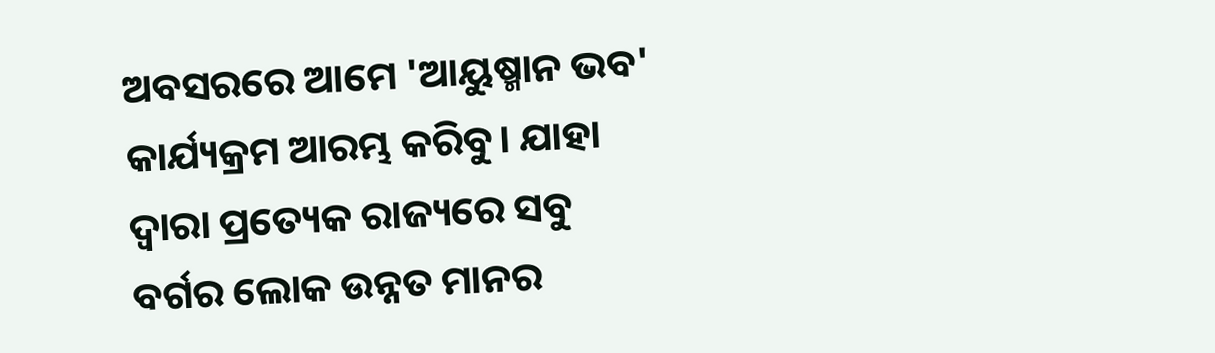ଅବସରରେ ଆମେ 'ଆୟୁଷ୍ମାନ ଭବ' କାର୍ଯ୍ୟକ୍ରମ ଆରମ୍ଭ କରିବୁ। ଯାହା ଦ୍ବାରା ପ୍ରତ୍ୟେକ ରାଜ୍ୟରେ ସବୁ ବର୍ଗର ଲୋକ ଉନ୍ନତ ମାନର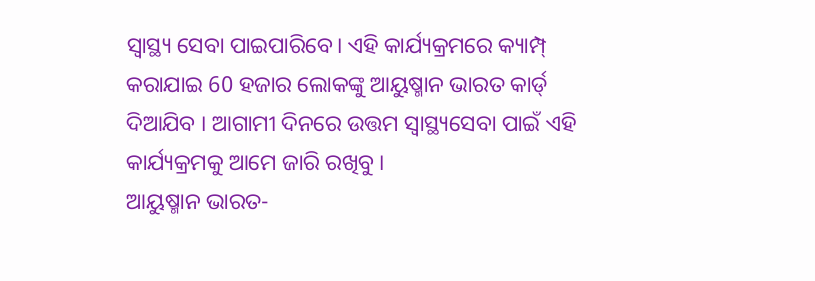ସ୍ବାସ୍ଥ୍ୟ ସେବା ପାଇପାରିବେ। ଏହି କାର୍ଯ୍ୟକ୍ରମରେ କ୍ୟାମ୍ପ୍ କରାଯାଇ 60 ହଜାର ଲୋକଙ୍କୁ ଆୟୁଷ୍ମାନ ଭାରତ କାର୍ଡ୍ ଦିଆଯିବ । ଆଗାମୀ ଦିନରେ ଉତ୍ତମ ସ୍ୱାସ୍ଥ୍ୟସେବା ପାଇଁ ଏହି କାର୍ଯ୍ୟକ୍ରମକୁ ଆମେ ଜାରି ରଖିବୁ ।
ଆୟୁଷ୍ମାନ ଭାରତ-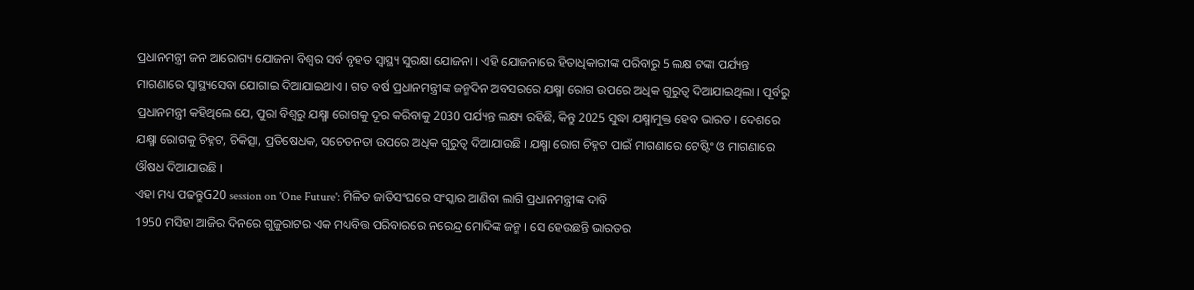ପ୍ରଧାନମନ୍ତ୍ରୀ ଜନ ଆରୋଗ୍ୟ ଯୋଜନା ବିଶ୍ବର ସର୍ବ ବୃହତ ସ୍ବାସ୍ଥ୍ୟ ସୁରକ୍ଷା ଯୋଜନା । ଏହି ଯୋଜନାରେ ହିତାଧିକାରୀଙ୍କ ପରିବାରୁ 5 ଲକ୍ଷ ଟଙ୍କା ପର୍ଯ୍ୟନ୍ତ ମାଗଣାରେ ସ୍ବାସ୍ଥ୍ୟସେବା ଯୋଗାଇ ଦିଆଯାଇଥାଏ । ଗତ ବର୍ଷ ପ୍ରଧାନମନ୍ତ୍ରୀଙ୍କ ଜନ୍ମଦିନ ଅବସରରେ ଯକ୍ଷ୍ମା ରୋଗ ଉପରେ ଅଧିକ ଗୁରୁତ୍ବ ଦିଆଯାଇଥିଲା । ପୂର୍ବରୁ ପ୍ରଧାନମନ୍ତ୍ରୀ କହିଥିଲେ ଯେ, ପୁରା ବିଶ୍ବରୁ ଯକ୍ଷ୍ମା ରୋଗକୁ ଦୂର କରିବାକୁ 2030 ପର୍ଯ୍ୟନ୍ତ ଲକ୍ଷ୍ୟ ରହିଛି, କିନ୍ତୁ 2025 ସୁଦ୍ଧା ଯକ୍ଷ୍ମାମୁକ୍ତ ହେବ ଭାରତ । ଦେଶରେ ଯକ୍ଷ୍ମା ରୋଗକୁ ଚିହ୍ନଟ, ଚିକିତ୍ସା, ପ୍ରତିଷେଧକ, ସଚେତନତା ଉପରେ ଅଧିକ ଗୁରୁତ୍ବ ଦିଆଯାଉଛି । ଯକ୍ଷ୍ମା ରୋଗ ଚିହ୍ନଟ ପାଇଁ ମାଗଣାରେ ଟେଷ୍ଟିଂ ଓ ମାଗଣାରେ ଔଷଧ ଦିଆଯାଉଛି ।
ଏହା ମଧ୍ୟ ପଢନ୍ତୁG20 session on 'One Future': ମିଳିତ ଜାତିସଂଘରେ ସଂସ୍କାର ଆଣିବା ଲାଗି ପ୍ରଧାନମନ୍ତ୍ରୀଙ୍କ ଦାବି
1950 ମସିହା ଆଜିର ଦିନରେ ଗୁଜୁରାଟର ଏକ ମଧ୍ୟବିତ୍ତ ପରିବାରରେ ନରେନ୍ଦ୍ର ମୋଦିଙ୍କ ଜନ୍ମ । ସେ ହେଉଛନ୍ତି ଭାରତର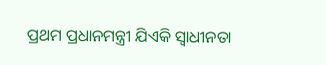ପ୍ରଥମ ପ୍ରଧାନମନ୍ତ୍ରୀ ଯିଏକି ସ୍ବାଧୀନତା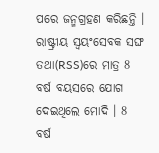ପରେ ଜନ୍ମଗ୍ରହଣ କରିଛନ୍ତି । ରାଷ୍ଟ୍ରୀୟ ସ୍ବୟଂସେବକ ସଙ୍ଘ ତଥା(RSS)ରେ ମାତ୍ର 8 ବର୍ଷ ବୟସରେ ଯୋଗ ଦେଇଥିଲେ ମୋଦି । 8 ବର୍ଷ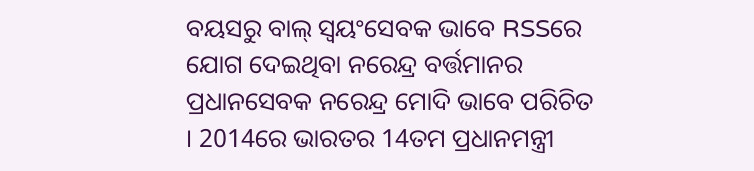ବୟସରୁ ବାଲ୍ ସ୍ବୟଂସେବକ ଭାବେ RSSରେ ଯୋଗ ଦେଇଥିବା ନରେନ୍ଦ୍ର ବର୍ତ୍ତମାନର ପ୍ରଧାନସେବକ ନରେନ୍ଦ୍ର ମୋଦି ଭାବେ ପରିଚିତ । 2014ରେ ଭାରତର 14ତମ ପ୍ରଧାନମନ୍ତ୍ରୀ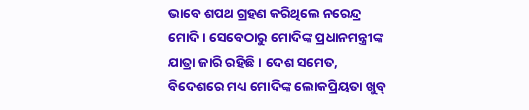ଭାବେ ଶପଥ ଗ୍ରହଣ କରିଥିଲେ ନରେନ୍ଦ୍ର ମୋଦି । ସେବେଠାରୁ ମୋଦିଙ୍କ ପ୍ରଧାନମନ୍ତ୍ରୀଙ୍କ ଯାତ୍ରା ଜାରି ରହିଛି । ଦେଶ ସମେତ, ବିଦେଶରେ ମଧ୍ୟ ମୋଦିଙ୍କ ଲୋକପ୍ରିୟତା ଖୁବ୍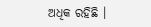ଅଧିକ ରହିଛି ।